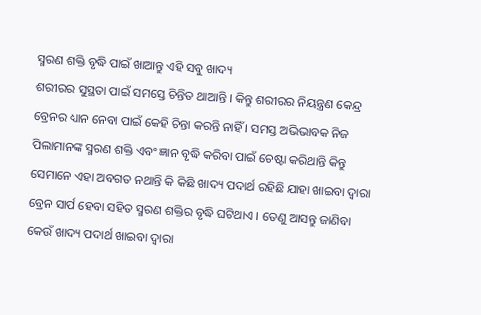ସ୍ମରଣ ଶକ୍ତି ବୃଦ୍ଧି ପାଇଁ ଖାଆନ୍ତୁ ଏହି ସବୁ ଖାଦ୍ୟ
ଶରୀରର ସୁସ୍ଥତା ପାଇଁ ସମସ୍ତେ ଚିନ୍ତିତ ଥାଆନ୍ତି । କିନ୍ତୁ ଶରୀରର ନିୟନ୍ତ୍ରଣ କେନ୍ଦ୍ର ବ୍ରେନର ଧ୍ୟାନ ନେବା ପାଇଁ କେହି ଚିନ୍ତା କରନ୍ତି ନାହିଁ । ସମସ୍ତ ଅଭିଭାବକ ନିଜ ପିଲାମାନଙ୍କ ସ୍ମରଣ ଶକ୍ତି ଏବଂ ଜ୍ଞାନ ବୃଦ୍ଧି କରିବା ପାଇଁ ଚେଷ୍ଟା କରିଥାନ୍ତି କିନ୍ତୁ ସେମାନେ ଏହା ଅବଗତ ନଥାନ୍ତି କି କିଛି ଖାଦ୍ୟ ପଦାର୍ଥ ରହିଛି ଯାହା ଖାଇବା ଦ୍ୱାରା ବ୍ରେନ ସାର୍ପ ହେବା ସହିତ ସ୍ମରଣ ଶକ୍ତିର ବୃଦ୍ଧି ଘଟିଥାଏ । ତେଣୁ ଆସନ୍ତୁ ଜାଣିବା କେଉଁ ଖାଦ୍ୟ ପଦାର୍ଥ ଖାଇବା ଦ୍ୱାରା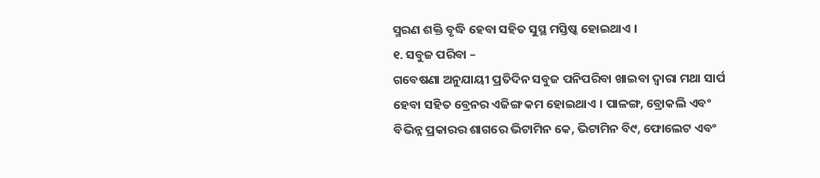ସ୍ମରଣ ଶକ୍ତି ବୃଦ୍ଧି ହେବା ସହିତ ସୁସ୍ଥ ମସ୍ତିଷ୍କ ହୋଇଥାଏ ।
୧. ସବୁଜ ପରିବା –
ଗବେଷଣା ଅନୁଯାୟୀ ପ୍ରତିଦିନ ସବୁଜ ପନିପରିବା ଖାଇବା ଦ୍ୱାରା ମଥା ସାର୍ପ ହେବା ସହିତ ବ୍ରେନର ଏଜିଙ୍ଗ କମ ହୋଇଥାଏ । ପାଳଙ୍ଗ, ବ୍ରୋକଲି ଏବଂ ବିଭିନ୍ନ ପ୍ରକାରର ଶାଗରେ ଭିଟାମିନ କେ, ଭିଟାମିନ ବି୯, ଫୋଲେଟ ଏବଂ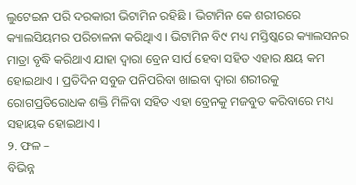ଲୁଟେଇନ ପରି ଦରକାରୀ ଭିଟାମିନ ରହିଛି । ଭିଟାମିନ କେ ଶରୀରରେ କ୍ୟାଲସିୟମର ପରିଚାଳନା କରିଥିାଏ । ଭିଟାମିନ ବି୯ ମଧ୍ୟ ମସ୍ତିଷ୍କରେ କ୍ୟାଲସନର ମାତ୍ରା ବୃଦ୍ଧି କରିଥାଏ ଯାହା ଦ୍ୱାରା ବ୍ରେନ ସାର୍ପ ହେବା ସହିତ ଏହାର କ୍ଷୟ କମ ହୋଇଥାଏ । ପ୍ରତିଦିନ ସବୁଜ ପନିପରିବା ଖାଇବା ଦ୍ୱାରା ଶରୀରକୁ ରୋଗପ୍ରତିରୋଧକ ଶକ୍ତି ମିଳିବା ସହିତ ଏହା ବ୍ରେନକୁ ମଜବୁତ କରିବାରେ ମଧ୍ୟ ସହାୟକ ହୋଇଥାଏ ।
୨. ଫଳ –
ବିଭିନ୍ନ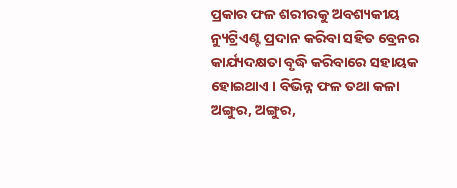ପ୍ରକାର ଫଳ ଶରୀରକୁ ଅବଶ୍ୟକୀୟ ନ୍ୟୁଟ୍ରିଏଣ୍ଟ ପ୍ରଦାନ କରିବା ସହିତ ବ୍ରେନର କାର୍ଯ୍ୟଦକ୍ଷତା ବୃଦ୍ଧି କରିବାରେ ସହାୟକ ହୋଇଥାଏ । ବିଭିନ୍ନ ଫଳ ତଥା କଳା ଅଙ୍ଗୁର, ଅଙ୍ଗୁର,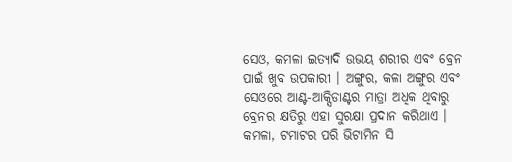ସେଓ, କମଳା ଇତ୍ୟାଦି ଉଭୟ ଶରୀର ଏବଂ ବ୍ରେନ ପାଇଁ ଖୁବ ଉପକାରୀ । ଅଙ୍ଗୁର, କଳା ଅଙ୍ଗୁର ଏବଂ ସେଓରେ ଆଣ୍ଟ-ଆକ୍ସିଡାଣ୍ଟର ମାତ୍ରା ଅଧିକ ଥିବାରୁ ବ୍ରେନର କ୍ଷତିରୁ ଏହା ସୁରକ୍ଷା ପ୍ରଦାନ କରିଥାଏ । କମଳା, ଟମାଟର ପରି ଭିଟାମିନ ସି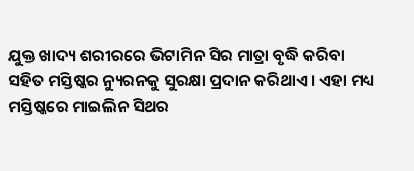ଯୁକ୍ତ ଖାଦ୍ୟ ଶରୀରରେ ଭିଟାମିନ ସିର ମାତ୍ରା ବୃଦ୍ଧି କରିବା ସହିତ ମସ୍ତିଷ୍କର ନ୍ୟୁରନକୁ ସୁରକ୍ଷା ପ୍ରଦାନ କରିଥାଏ । ଏହା ମଧ୍ୟ ମସ୍ତିଷ୍କରେ ମାଇଲିନ ସିଥର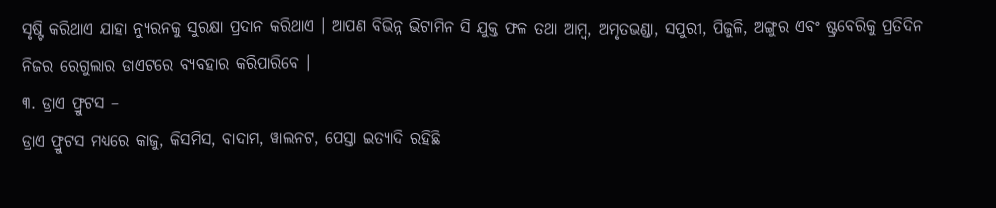ସୃଷ୍ଟି କରିଥାଏ ଯାହା ନ୍ୟୁରନକୁ ସୁରକ୍ଷା ପ୍ରଦାନ କରିଥାଏ । ଆପଣ ବିଭିନ୍ନ ଭିଟାମିନ ସି ଯୁକ୍ତ ଫଳ ତଥା ଆମ୍ବ, ଅମୃତଭଣ୍ଡା, ସପୁରୀ, ପିଜୁଳି, ଅଙ୍ଗୁର ଏବଂ ଷ୍ଟ୍ରବେରିକୁ ପ୍ରତିଦିନ ନିଜର ରେଗୁଲାର ଡାଏଟରେ ବ୍ୟବହାର କରିପାରିବେ ।
୩. ଡ୍ରାଏ ଫ୍ରୁଟସ –
ଡ୍ରାଏ ଫ୍ରୁଟସ ମଧ୍ୟରେ କାଜୁ, କିସମିସ, ବାଦାମ, ୱାଲନଟ, ପେସ୍ତା ଇତ୍ୟାଦି ରହିଛି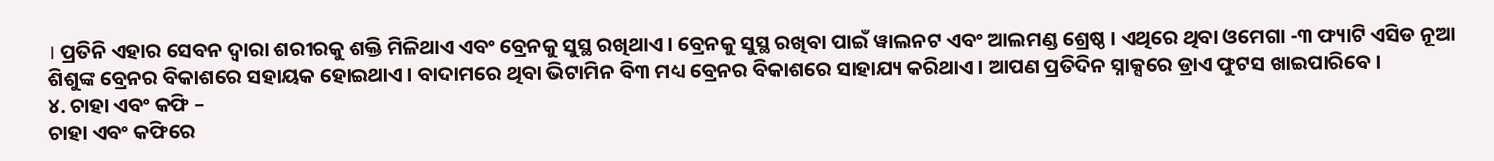। ପ୍ରତିନି ଏହାର ସେବନ ଦ୍ୱାରା ଶରୀରକୁ ଶକ୍ତି ମିଳିଥାଏ ଏବଂ ବ୍ରେନକୁ ସୁସ୍ଥ ରଖିଥାଏ । ବ୍ରେନକୁ ସୁସ୍ଥ ରଖିବା ପାଇଁ ୱାଲନଟ ଏବଂ ଆଲମଣ୍ଡ ଶ୍ରେଷ୍ଠ । ଏଥିରେ ଥିବା ଓମେଗା -୩ ଫ୍ୟାଟି ଏସିଡ ନୂଆ ଶିଶୁଙ୍କ ବ୍ରେନର ବିକାଶରେ ସହାୟକ ହୋଇଥାଏ । ବାଦାମରେ ଥିବା ଭିଟାମିନ ବି୩ ମଧ୍ୟ ବ୍ରେନର ବିକାଶରେ ସାହାଯ୍ୟ କରିଥାଏ । ଆପଣ ପ୍ରତିଦିନ ସ୍ନାକ୍ସରେ ଡ୍ରାଏ ଫୁଟସ ଖାଇପାରିବେ ।
୪. ଚାହା ଏବଂ କଫି –
ଚାହା ଏବଂ କଫିରେ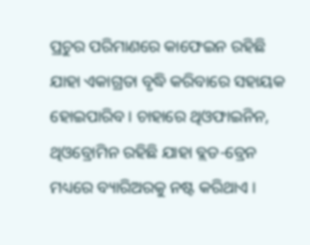ପ୍ରଚୁର ପରିମାଣରେ କାଫେଇନ ରହିଛି ଯାହା ଏକାଗ୍ରତା ବୃଦ୍ଧି କରିବାରେ ସହାୟକ ହୋଇପାରିବ । ଚାହାରେ ଥିଓଫାଇନିନ, ଥିଓବ୍ରୋମିନ ରହିଛି ଯାହା ବ୍ଲଡ-ବ୍ରେନ ମଧ୍ୟରେ ବ୍ୟାରିଅରକୁ ନଷ୍ଟ କରିଥାଏ ।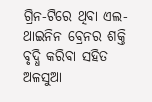ଗ୍ରିନ-ଟିରେ ଥିବା ଏଲ-ଥାଇନିନ ବ୍ରେନର ଶକ୍ତି ବୃଦ୍ଧି କରିବା ସହିତ ଅଳସୁଆ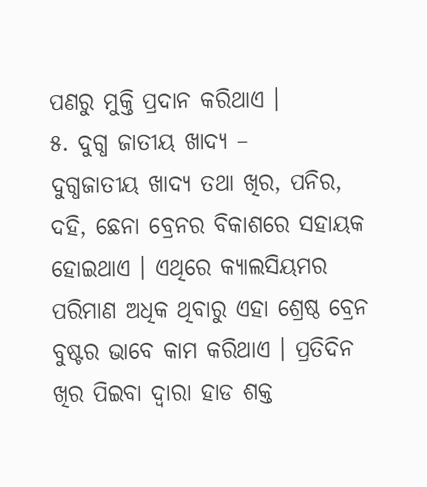ପଣରୁ ମୁକ୍ତି ପ୍ରଦାନ କରିଥାଏ ।
୫. ଦୁଗ୍ଧ ଜାତୀୟ ଖାଦ୍ୟ –
ଦୁଗ୍ଧଜାତୀୟ ଖାଦ୍ୟ ତଥା ଖିର, ପନିର, ଦହି, ଛେନା ବ୍ରେନର ବିକାଶରେ ସହାୟକ ହୋଇଥାଏ । ଏଥିରେ କ୍ୟାଲସିୟମର ପରିମାଣ ଅଧିକ ଥିବାରୁ ଏହା ଶ୍ରେଷ୍ଠ ବ୍ରେନ ବୁଷ୍ଟର ଭାବେ କାମ କରିଥାଏ । ପ୍ରତିଦିନ ଖିର ପିଇବା ଦ୍ୱାରା ହାଡ ଶକ୍ତ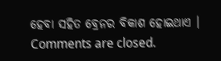ହେବା ସହିତ ବ୍ରେନର ବିକାଶ ହୋଇଥାଏ ।
Comments are closed.